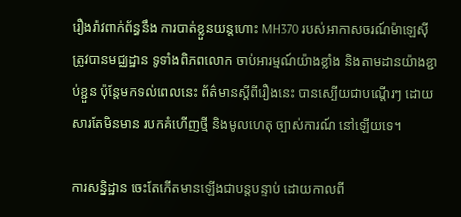រឿងរ៉ាវពាក់ព័ន្ធនឹង ការបាត់ខ្លួនយន្តហោះ MH370 របស់អាកាសចរណ៍ម៉ាឡេស៊ី ត្រូវបានមជ្ឈដ្ឋាន ទូទាំងពិភពលោក ចាប់អារម្មណ៍យ៉ាងខ្លាំង និងតាមដានយ៉ាងខ្ជាប់ខ្ជួន ប៉ុន្តែមកទល់ពេលនេះ ព័ត៌មានស្តីពីរឿងនេះ បានស្បើយជាបណ្តើរៗ ដោយសារតែមិនមាន របកគំហើញថ្មី និងមូលហេតុ ច្បាស់ការណ៍ នៅឡើយទេ។

ការសន្និដ្ឋាន ចេះតែកើតមានឡើងជាបន្តបន្ទាប់ ដោយកាលពី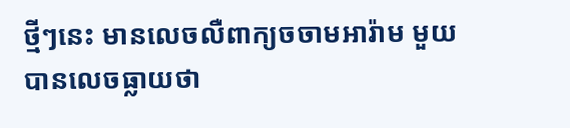ថ្មីៗនេះ មានលេចលឺពាក្យចចាមអារ៉ាម មួយ បានលេចធ្លាយថា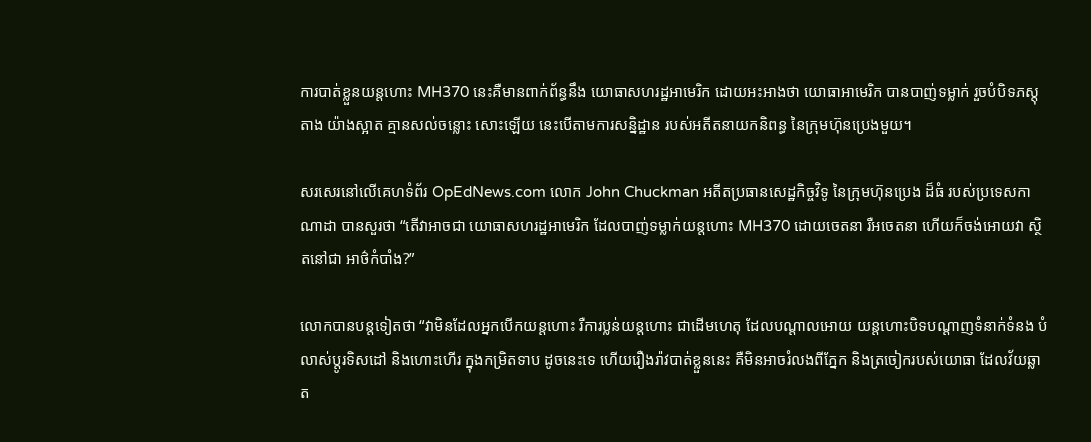ការបាត់ខ្លួនយន្តហោះ MH370 នេះគឺមានពាក់ព័ន្ធនឹង យោធាសហរដ្ឋអាមេរិក ដោយអះអាងថា យោធាអាមេរិក បានបាញ់ទម្លាក់ រួចបំបិទភស្តុតាង យ៉ាងស្អាត គ្មានសល់ចន្លោះ សោះឡើយ នេះបើតាមការសន្និដ្ឋាន របស់អតីតនាយកនិពន្ធ នៃក្រុមហ៊ុនប្រេងមួយ។

សរសេរនៅលើគេហទំព័រ OpEdNews.com លោក John Chuckman អតីតប្រធានសេដ្ឋកិច្ចវិទូ នៃក្រុមហ៊ុនប្រេង ដ៏ធំ របស់ប្រទេសកាណាដា បានសួរថា “តើវាអាចជា យោធាសហរដ្ឋអាមេរិក ដែលបាញ់ទម្លាក់យន្តហោះ MH370 ដោយចេតនា រឺអចេតនា ហើយក៏ចង់អោយវា ស្ថិតនៅជា អាថ៌កំបាំង?”

លោកបានបន្តទៀតថា “វាមិនដែលអ្នកបើកយន្តហោះ រឺការប្លន់យន្តហោះ ជាដើមហេតុ ដែលបណ្តាលអោយ យន្តហោះបិទបណ្តាញទំនាក់ទំនង បំលាស់ប្តូរទិសដៅ និងហោះហើរ ក្នុងកម្រិតទាប ដូចនេះទេ ហើយរឿងរ៉ាវបាត់ខ្លួននេះ គឺមិនអាចរំលងពីភ្នែក និងត្រចៀករបស់យោធា ដែលវ័យឆ្លាត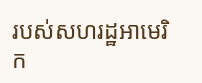របស់សហរដ្ឋអាមេរិក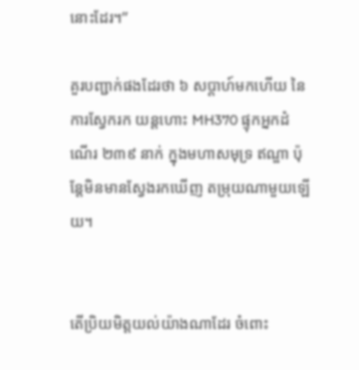នោះដែរ។”

គួរបញ្ជាក់ផងដែរថា ៦ សប្តាហ៍មកហើយ នៃការស្វែករក យន្តហោះ MH370 ផ្ទុកអ្នកដំណើរ ២៣៩ នាក់ ក្នុងមហាសមុទ្រ ឥណ្ឌា ប៉ុន្តែមិនមានស្វែងរកឃើញ តម្រុយណាមួយឡើយ។


តើប្រិយមិត្តយល់យ៉ាងណាដែរ ចំពោះ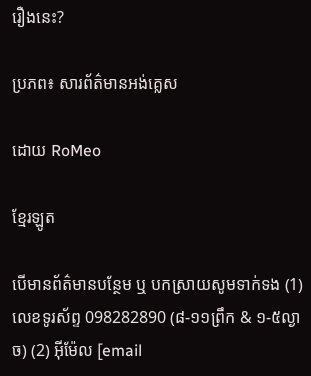រឿងនេះ?

ប្រភព៖ សារព័ត៌មានអង់គ្លេស

ដោយ RoMeo

ខ្មែរឡូត

បើមានព័ត៌មានបន្ថែម ឬ បកស្រាយសូមទាក់ទង (1) លេខទូរស័ព្ទ 098282890 (៨-១១ព្រឹក & ១-៥ល្ងាច) (2) អ៊ីម៉ែល [email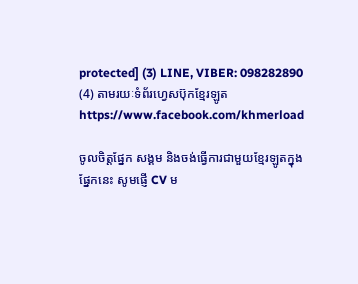protected] (3) LINE, VIBER: 098282890 (4) តាមរយៈទំព័រហ្វេសប៊ុកខ្មែរឡូត https://www.facebook.com/khmerload

ចូលចិត្តផ្នែក សង្គម និងចង់ធ្វើការជាមួយខ្មែរឡូតក្នុងផ្នែកនេះ សូមផ្ញើ CV ម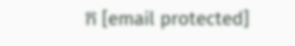ក [email protected]